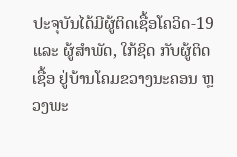ປະຈຸບັນໄດ້ມີຜູ້ຕິດເຊື້ອໂຄວິດ-19 ແລະ ຜູ້ສໍາພັດ, ໃກ້ຊິດ ກັບຜູ້ຕິດເຊື້ອ ຢູ່ບ້ານໂຄມຂວາງນະຄອນ ຫຼວງພະ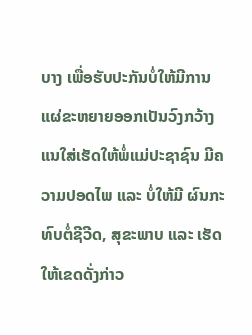ບາງ ເພື່ອຮັບປະກັນບໍ່ໃຫ້ມີການແຜ່ຂະຫຍາຍອອກເປັນວົງກວ້າງ ແນໃສ່ເຮັດໃຫ້ພໍ່ແມ່ປະຊາຊົນ ມີຄວາມປອດໄພ ແລະ ບໍ່ໃຫ້ມີ ຜົນກະທົບຕໍ່ຊີວີດ, ສຸຂະພາບ ແລະ ເຮັດໃຫ້ເຂດດັ່ງກ່າວ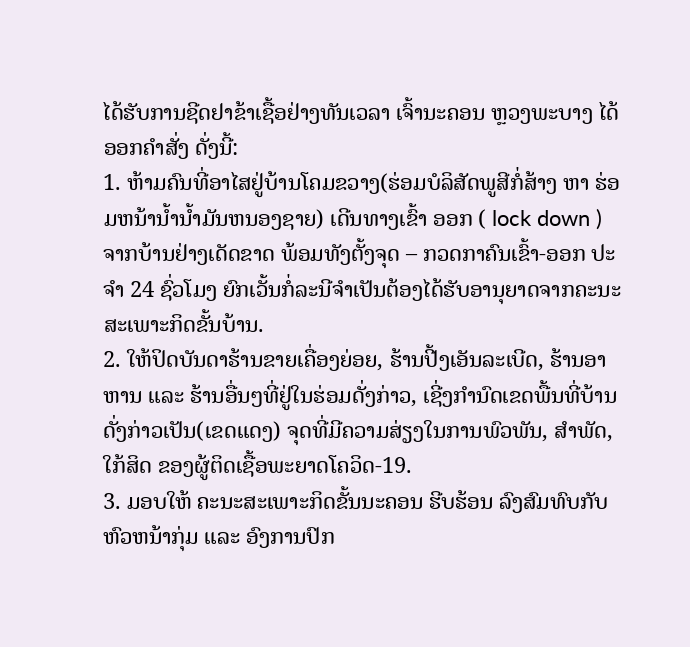ໄດ້ຮັບການຊີດຢາຂ້າເຊື້ອຢ່າງທັນເວລາ ເຈົ້ານະຄອນ ຫຼວງພະບາງ ໄດ້ອອກຄໍາສັ່ງ ດັ່ງນີ້:
1. ຫ້າມຄົນທີ່ອາໄສຢູ່ບ້ານໂຄມຂວາງ(ຮ່ອມບໍລິສັດພູສີກໍ່ສ້າງ ຫາ ຮ່ອມຫນ້ານ້ຳນ້ຳມັນຫນອງຊາຍ) ເດີນທາງເຂົ້າ ອອກ ( lock down ) ຈາກບ້ານຢ່າງເດັດຂາດ ພ້ອມທັງຕັ້ງຈຸດ – ກວດກາຄົນເຂົ້າ-ອອກ ປະຈໍາ 24 ຊົ່ວໂມງ ຍົກເວັ້ນກໍ່ລະນີຈໍາເປັນຕ້ອງໄດ້ຮັບອານຸຍາດຈາກຄະນະສະເພາະກິດຂັ້ນບ້ານ.
2. ໃຫ້ປິດບັນດາຮ້ານຂາຍເຄື່ອງຍ່ອຍ, ຮ້ານປີ້ງເອັນລະເບີດ, ຮ້ານອາຫານ ແລະ ຮ້ານອື່ນໆທີ່ຢູ່ໃນຮ່ອມດັ່ງກ່າວ, ເຊີ່ງກໍານົດເຂດພື້ນທີ່ບ້ານດັ່ງກ່າວເປັນ(ເຂດແດງ) ຈຸດທີ່ມີຄວາມສ່ຽງໃນການພົວພັນ, ສໍາພັດ, ໃກ້ສິດ ຂອງຜູ້ຕິດເຊື້ອພະຍາດໂຄວິດ-19.
3. ມອບໃຫ້ ຄະນະສະເພາະກິດຂັ້ນນະຄອນ ຮີບຮ້ອນ ລົງສົມທົບກັບຫົວຫນ້າກຸ່ມ ແລະ ອົງການປົກ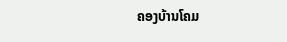ຄອງບ້ານໂຄມ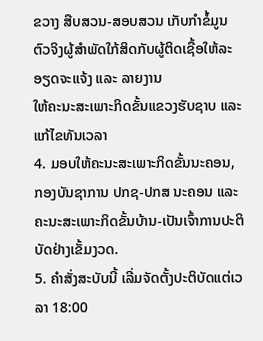ຂວາງ ສືບສວນ-ສອບສວນ ເກັບກໍາຂໍ້ມູນຕົວຈິງຜູ້ສໍາພັດໃກ້ສິດກັບຜູ້ຕິດເຊື້ອໃຫ້ລະອຽດຈະແຈ້ງ ແລະ ລາຍງານ
ໃຫ້ຄະນະສະເພາະກິດຂັ້ນແຂວງຮັບຊາບ ແລະ ແກ້ໄຂທັນເວລາ
4. ມອບໃຫ້ຄະນະສະເພາະກິດຂັ້ນນະຄອນ, ກອງບັນຊາການ ປກຊ-ປກສ ນະຄອນ ແລະ ຄະນະສະເພາະກິດຂັ້ນບ້ານ-ເປັນເຈົ້າການປະຕິບັດຢ່າງເຂັ້ມງວດ.
5. ຄໍາສັ່ງສະບັບນີ້ ເລີ່ມຈັດຕັ້ງປະຕິບັດແຕ່ເວລາ 18:00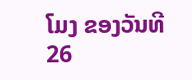ໂມງ ຂອງວັນທີ 26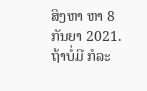ສິງຫາ ຫາ 8 ກັນຍາ 2021. ຖ້າບໍ່ມີ ກໍລະ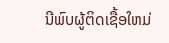ນີພົບຜູ້ຕິດເຊື້ອໃຫມ່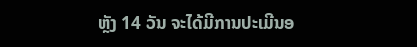ຫຼັງ 14 ວັນ ຈະໄດ້ມີການປະເມີນອ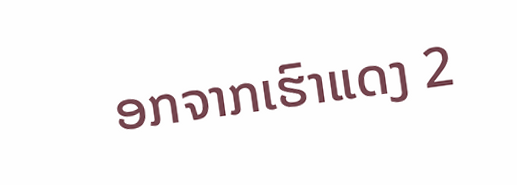ອກຈາກເຮົາແດງ 2